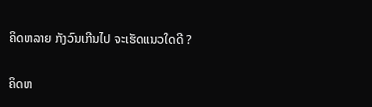ຄິດຫລາຍ ກັງວົນເກີນໄປ ຈະເຮັດແນວໃດດີ ?

ຄິດຫ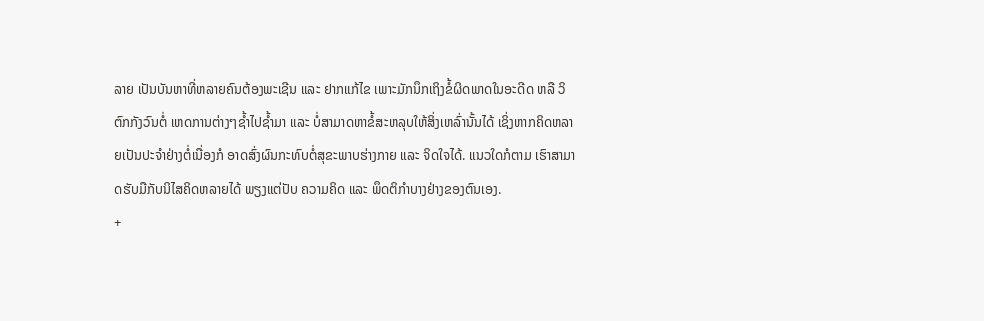ລາຍ ເປັນບັນຫາທີ່ຫລາຍຄົນຕ້ອງພະເຊີນ ແລະ ຢາກແກ້ໄຂ ເພາະມັກນຶກເຖິງຂໍ້ຜິດພາດໃນອະດີດ ຫລື ວິຕົກກັງວົນຕໍ່ ເຫດການຕ່າງໆຊ້ຳໄປຊ້ຳມາ ແລະ ບໍ່ສາມາດຫາຂໍ້ສະຫລຸບໃຫ້ສິ່ງເຫລົ່ານັ້ນໄດ້ ເຊິ່ງຫາກຄິດຫລາຍເປັນປະຈຳຢ່າງຕໍ່ເນື່ອງກໍ ອາດສົ່ງຜົນກະທົບຕໍ່ສຸຂະພາບຮ່າງກາຍ ແລະ ຈິດໃຈໄດ້. ແນວໃດກໍຕາມ ເຮົາສາມາດຮັບມືກັບນິໄສຄິດຫລາຍໄດ້ ພຽງແຕ່ປັບ ຄວາມຄິດ ແລະ ພຶດຕິກຳບາງຢ່າງຂອງຕົນເອງ.
+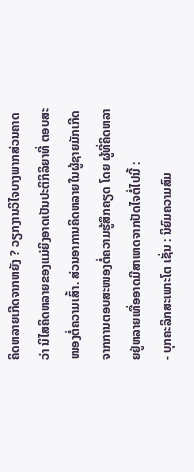ຄິດຫລາຍເກີດຈາກຫຍັງ ? ວຽກງານວິໄຈບາງພາກສ່ວນຄາດວ່າ ນິໄສຄິດຫລາຍຂອງແມ່ຍິງອາດເປັນປະຕິກິລິຍາທີ່ ຕອບສະໜອງຕໍ່ຄວາມເສົ້າ. ສ່ວນອາການຄິດຫລາຍໃນຜູ້ຊາຍມັກເກີດຈາກການຕອບສະໜອງຕໍ່ຄວາມຮູ້ສຶກຄຽດ ໂດຍ ຜູ້ທີ່ຄິດຫລາຍຢູ່ຫລາຍເທື່ອອາດມີສາເຫດຈາກປັດໄຈຕໍ່ໄປນີ້ :
- ບຸກຄະລິກສະເພາະໂຕ ເຊັ່ນ : ນິຍົມຄວາມສົມ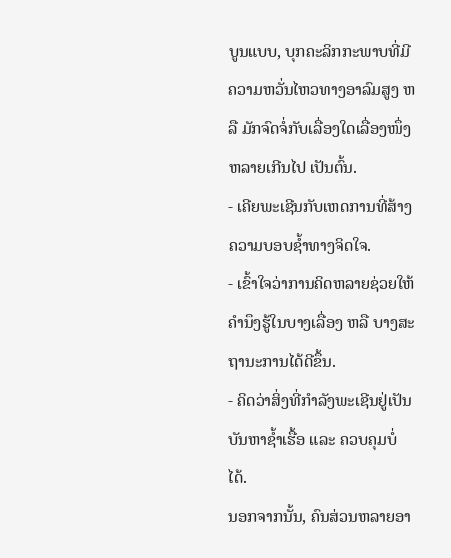ບູນແບບ, ບຸກຄະລິກກະພາບທີ່ມີຄວາມຫວັ່ນໄຫວທາງອາລົມສູງ ຫລື ມັກຈົດຈໍ່ກັບເລື່ອງໃດເລື່ອງໜຶ່ງຫລາຍເກີນໄປ ເປັນຕົ້ນ.
- ເຄີຍພະເຊີນກັບເຫດການທີ່ສ້າງຄວາມບອບຊ້ຳທາງຈິດໃຈ.
- ເຂົ້າໃຈວ່າການຄິດຫລາຍຊ່ວຍໃຫ້ຄຳນຶງຮູ້ໃນບາງເລື່ອງ ຫລື ບາງສະຖານະການໄດ້ດີຂຶ້ນ.
- ຄິດວ່າສິ່ງທີ່ກຳລັງພະເຊີນຢູ່ເປັນບັນຫາຊ້ຳເຮື້ອ ແລະ ຄວບຄຸມບໍ່ໄດ້.
ນອກຈາກນັ້ນ, ຄົນສ່ວນຫລາຍອາ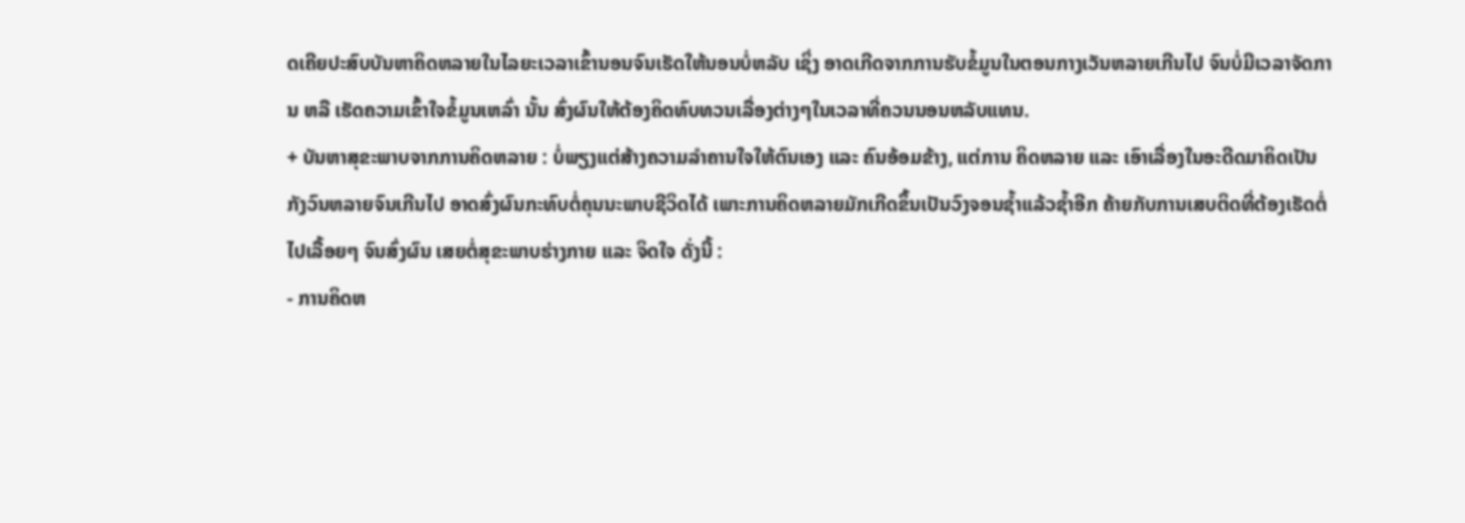ດເຄີຍປະສົບບັນຫາຄິດຫລາຍໃນໄລຍະເວລາເຂົ້ານອນຈົນເຮັດໃຫ້ນອນບໍ່ຫລັບ ເຊິ່ງ ອາດເກີດຈາກການຮັບຂໍ້ມູນໃນຕອນກາງເວັນຫລາຍເກີນໄປ ຈົນບໍ່ມີເວລາຈັດການ ຫລື ເຮັດຄວາມເຂົ້າໃຈຂໍ້ມູນເຫລົ່າ ນັ້ນ ສົ່ງຜົນໃຫ້ຕ້ອງຄິດທົບທວນເລື່ອງຕ່າງໆໃນເວລາທີ່ຄວນນອນຫລັບແທນ.
+ ບັນຫາສຸຂະພາບຈາກການຄິດຫລາຍ : ບໍ່ພຽງແຕ່ສ້າງຄວາມລຳຄານໃຈໃຫ້ຕົນເອງ ແລະ ຄົນອ້ອມຂ້າງ, ແຕ່ການ ຄິດຫລາຍ ແລະ ເອົາເລື່ອງໃນອະດີດມາຄິດເປັນກັງວົນຫລາຍຈົນເກີນໄປ ອາດສົ່ງຜົນກະທົບຕໍ່ຄຸນນະພາບຊີວິດໄດ້ ເພາະການຄິດຫລາຍມັກເກີດຂຶ້ນເປັນວົງຈອນຊ້ຳແລ້ວຊ້ຳອີກ ຄ້າຍກັບການເສບຕິດທີ່ຕ້ອງເຮັດຕໍ່ໄປເລື້ອຍໆ ຈົນສົ່ງຜົນ ເສຍຕໍ່ສຸຂະພາບຮ່າງກາຍ ແລະ ຈິດໃຈ ດັ່ງນີ້ :
- ການຄິດຫ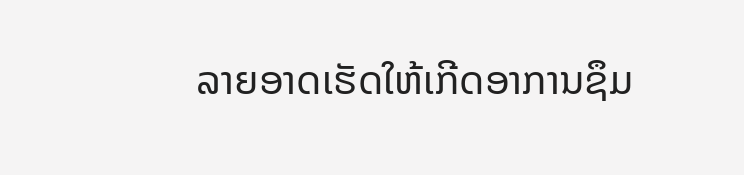ລາຍອາດເຮັດໃຫ້ເກີດອາການຊຶມ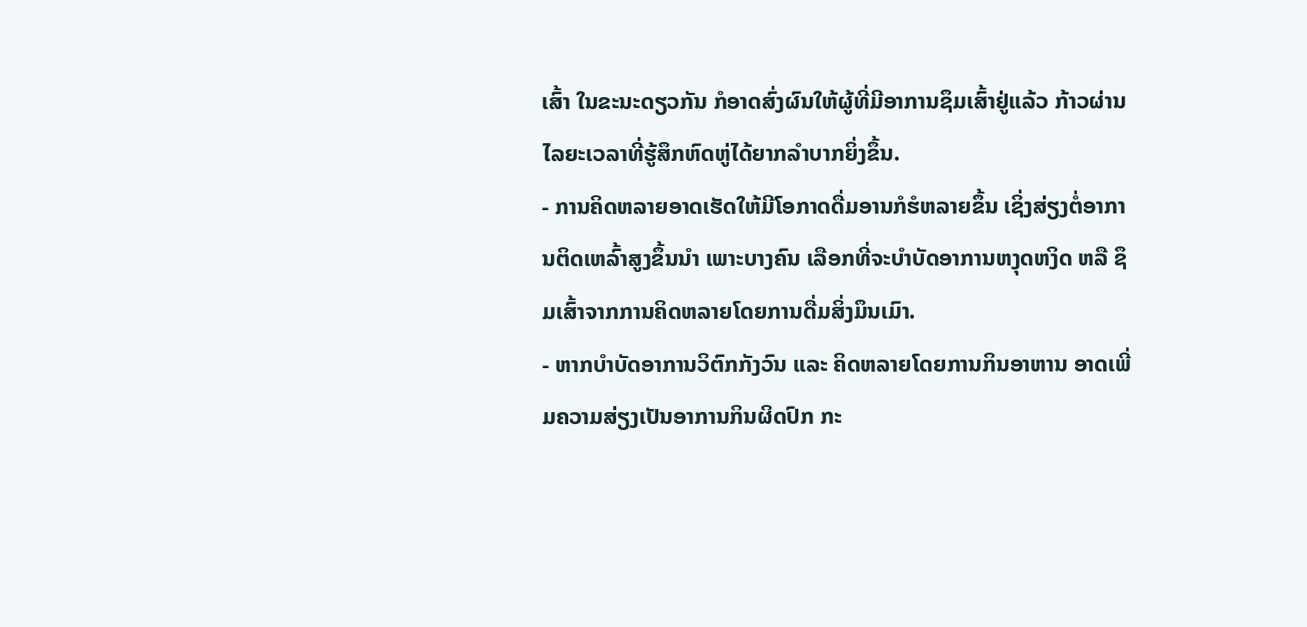ເສົ້າ ໃນຂະນະດຽວກັນ ກໍອາດສົ່ງຜົນໃຫ້ຜູ້ທີ່ມີອາການຊຶມເສົ້າຢູ່ແລ້ວ ກ້າວຜ່ານໄລຍະເວລາທີ່ຮູ້ສຶກຫົດຫູ່ໄດ້ຍາກລຳບາກຍິ່ງຂຶ້ນ.
- ການຄິດຫລາຍອາດເຮັດໃຫ້ມີໂອກາດດື່ມອານກໍຮໍຫລາຍຂຶ້ນ ເຊິ່ງສ່ຽງຕໍ່ອາການຕິດເຫລົ້າສູງຂຶ້ນນຳ ເພາະບາງຄົນ ເລືອກທີ່ຈະບຳບັດອາການຫງຸດຫງິດ ຫລື ຊຶມເສົ້າຈາກການຄິດຫລາຍໂດຍການດື່ມສິ່ງມຶນເມົາ.
- ຫາກບຳບັດອາການວິຕົກກັງວົນ ແລະ ຄິດຫລາຍໂດຍການກິນອາຫານ ອາດເພີ່ມຄວາມສ່ຽງເປັນອາການກິນຜິດປົກ ກະ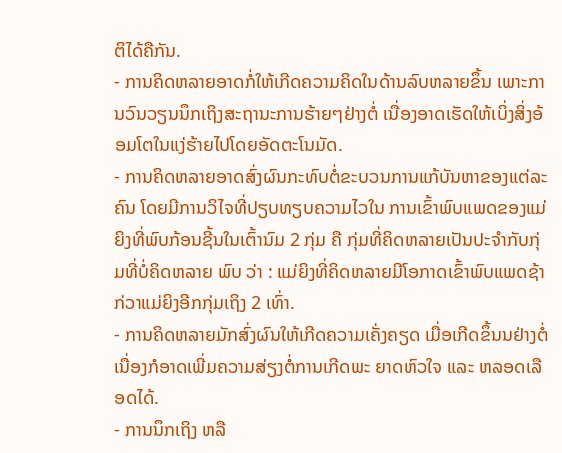ຕິໄດ້ຄືກັນ.
- ການຄິດຫລາຍອາດກໍ່ໃຫ້ເກີດຄວາມຄິດໃນດ້ານລົບຫລາຍຂຶ້ນ ເພາະການວົນວຽນນຶກເຖິງສະຖານະການຮ້າຍໆຢ່າງຕໍ່ ເນື່ອງອາດເຮັດໃຫ້ເບິ່ງສິ່ງອ້ອມໂຕໃນແງ່ຮ້າຍໄປໂດຍອັດຕະໂນມັດ.
- ການຄິດຫລາຍອາດສົ່ງຜົນກະທົບຕໍ່ຂະບວນການແກ້ບັນຫາຂອງແຕ່ລະຄົນ ໂດຍມີການວິໄຈທີ່ປຽບທຽບຄວາມໄວໃນ ການເຂົ້າພົບແພດຂອງແມ່ຍິງທີ່ພົບກ້ອນຊີ້ນໃນເຕົ້ານົມ 2 ກຸ່ມ ຄື ກຸ່ມທີ່ຄິດຫລາຍເປັນປະຈຳກັບກຸ່ມທີ່ບໍ່ຄິດຫລາຍ ພົບ ວ່າ : ແມ່ຍິງທີ່ຄິດຫລາຍມີໂອກາດເຂົ້າພົບແພດຊ້າກ່ວາແມ່ຍິງອີກກຸ່ມເຖິງ 2 ເທົ່າ.
- ການຄິດຫລາຍມັກສົ່ງຜົນໃຫ້ເກີດຄວາມເຄັ່ງຄຽດ ເມື່ອເກີດຂຶ້ນນຢ່າງຕໍ່ເນື່ອງກໍອາດເພີ່ມຄວາມສ່ຽງຕໍ່ການເກີດພະ ຍາດຫົວໃຈ ແລະ ຫລອດເລືອດໄດ້.
- ການນຶກເຖິງ ຫລື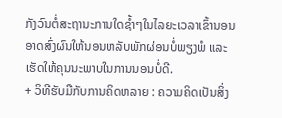ກັງວົນຕໍ່ສະຖານະການໃດຊ້ຳໆໃນໄລຍະເວລາເຂົ້ານອນອາດສົ່ງຜົນໃຫ້ນອນຫລັບພັກຜ່ອນບໍ່ພຽງພໍ ແລະ ເຮັດໃຫ້ຄຸນນະພາບໃນການນອນບໍ່ດີ.
+ ວິທີຮັບມືກັບການຄິດຫລາຍ : ຄວາມຄິດເປັນສິ່ງ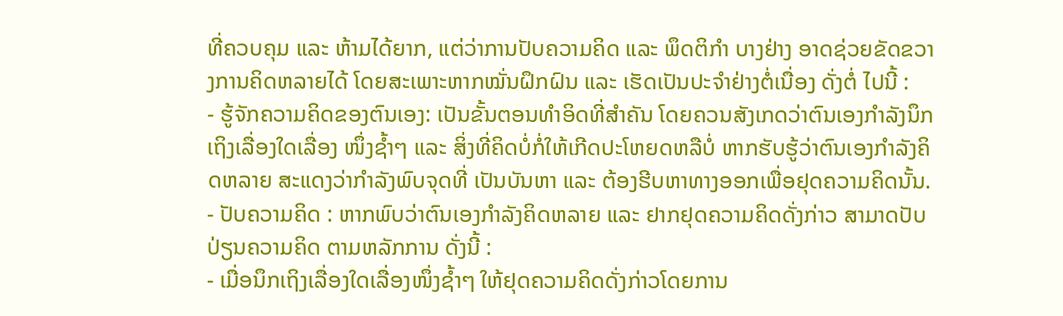ທີ່ຄວບຄຸມ ແລະ ຫ້າມໄດ້ຍາກ, ແຕ່ວ່າການປັບຄວາມຄິດ ແລະ ພຶດຕິກຳ ບາງຢ່າງ ອາດຊ່ວຍຂັດຂວາງການຄິດຫລາຍໄດ້ ໂດຍສະເພາະຫາກໝັ່ນຝຶກຝົນ ແລະ ເຮັດເປັນປະຈຳຢ່າງຕໍ່ເນື່ອງ ດັ່ງຕໍ່ ໄປນີ້ :
- ຮູ້ຈັກຄວາມຄິດຂອງຕົນເອງ: ເປັນຂັ້ນຕອນທຳອິດທີ່ສຳຄັນ ໂດຍຄວນສັງເກດວ່າຕົນເອງກຳລັງນຶກເຖິງເລື່ອງໃດເລື່ອງ ໜຶ່ງຊ້ຳໆ ແລະ ສິ່ງທີ່ຄິດບໍ່ກໍ່ໃຫ້ເກີດປະໂຫຍດຫລືບໍ່ ຫາກຮັບຮູ້ວ່າຕົນເອງກຳລັງຄິດຫລາຍ ສະແດງວ່າກຳລັງພົບຈຸດທີ່ ເປັນບັນຫາ ແລະ ຕ້ອງຮີບຫາທາງອອກເພື່ອຢຸດຄວາມຄິດນັ້ນ.
- ປັບຄວາມຄິດ : ຫາກພົບວ່າຕົນເອງກຳລັງຄິດຫລາຍ ແລະ ຢາກຢຸດຄວາມຄິດດັ່ງກ່າວ ສາມາດປັບປ່ຽນຄວາມຄິດ ຕາມຫລັກການ ດັ່ງນີ້ :
- ເມື່ອນຶກເຖິງເລື່ອງໃດເລື່ອງໜຶ່ງຊ້ຳໆ ໃຫ້ຢຸດຄວາມຄິດດັ່ງກ່າວໂດຍການ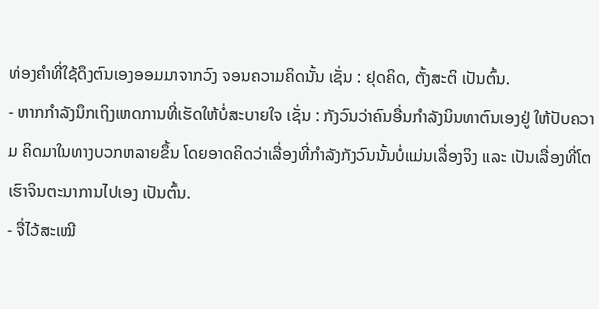ທ່ອງຄຳທີ່ໃຊ້ດຶງຕົນເອງອອມມາຈາກວົງ ຈອນຄວາມຄິດນັ້ນ ເຊັ່ນ : ຢຸດຄິດ, ຕັ້ງສະຕິ ເປັນຕົ້ນ.
- ຫາກກຳລັງນຶກເຖິງເຫດການທີ່ເຮັດໃຫ້ບໍ່ສະບາຍໃຈ ເຊັ່ນ : ກັງວົນວ່າຄົນອື່ນກຳລັງນິນທາຕົນເອງຢູ່ ໃຫ້ປັບຄວາມ ຄິດມາໃນທາງບວກຫລາຍຂຶ້ນ ໂດຍອາດຄິດວ່າເລື່ອງທີ່ກຳລັງກັງວົນນັ້ນບໍ່ແມ່ນເລື່ອງຈິງ ແລະ ເປັນເລື່ອງທີ່ໂຕ ເຮົາຈິນຕະນາການໄປເອງ ເປັນຕົ້ນ.
- ຈື່ໄວ້ສະເໝີ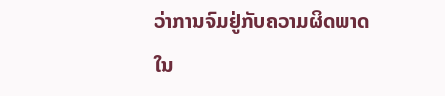ວ່າການຈົມຢູ່ກັບຄວາມຜິດພາດໃນ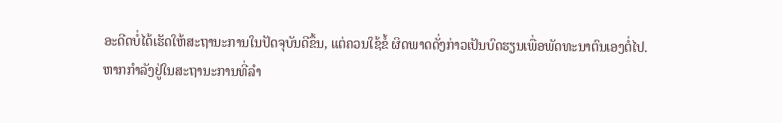ອະດີດບໍ່ໄດ້ເຮັດໃຫ້ສະຖານະການໃນປັດຈຸບັນດີຂຶ້ນ, ແຕ່ຄວນໃຊ້ຂໍ້ ຜິດພາດດັ່ງກ່າວເປັນບົດຮຽນເພື່ອພັດທະນາຕົນເອງຕໍ່ໄປ.
ຫາກກຳລັງຢູ່ໃນສະຖານະການທີ່ລຳ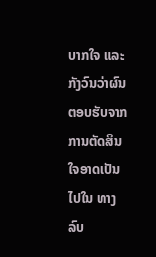ບາກໃຈ ແລະ ກັງວົນວ່າຜົນຕອບຮັບຈາກການຕັດສິນໃຈອາດເປັນໄປໃນ ທາງລົບ